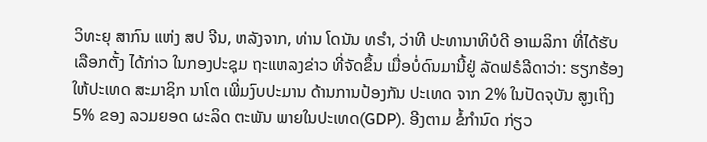ວິທະຍຸ ສາກົນ ແຫ່ງ ສປ ຈີນ, ຫລັງຈາກ, ທ່ານ ໂດນັນ ທຣຳ, ວ່າທີ ປະທານາທິບໍດີ ອາເມລິກາ ທີ່ໄດ້ຮັບເລືອກຕັ້ງ ໄດ້ກ່າວ ໃນກອງປະຊຸມ ຖະແຫລງຂ່າວ ທີ່ຈັດຂຶ້ນ ເມື່ອບໍ່ດົນມານີ້ຢູ່ ລັດຟຣໍລີດາວ່າ: ຮຽກຮ້ອງ ໃຫ້ປະເທດ ສະມາຊິກ ນາໂຕ ເພີ່ມງົບປະມານ ດ້ານການປ້ອງກັນ ປະເທດ ຈາກ 2% ໃນປັດຈຸບັນ ສູງເຖິງ 5% ຂອງ ລວມຍອດ ຜະລິດ ຕະພັນ ພາຍໃນປະເທດ(GDP). ອີງຕາມ ຂໍ້ກຳນົດ ກ່ຽວ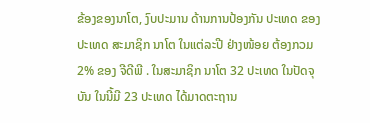ຂ້ອງຂອງນາໂຕ, ງົບປະມານ ດ້ານການປ້ອງກັນ ປະເທດ ຂອງປະເທດ ສະມາຊິກ ນາໂຕ ໃນແຕ່ລະປີ ຢ່າງໜ້ອຍ ຕ້ອງກວມ 2% ຂອງ ຈີດີພີ . ໃນສະມາຊິກ ນາໂຕ 32 ປະເທດ ໃນປັດຈຸບັນ ໃນນີ້ມີ 23 ປະເທດ ໄດ້ມາດຕະຖານ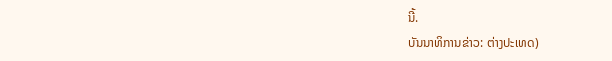ນີ້.
ບັນນາທິການຂ່າວ: ຕ່າງປະເທດ)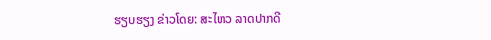ຮຽບຮຽງ ຂ່າວໂດຍ: ສະໄຫວ ລາດປາກດີ